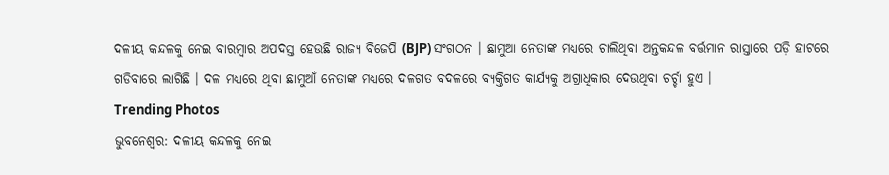ଦଳୀୟ କନ୍ଦଳକୁ ନେଇ ବାରମ୍ବାର ଅପଦସ୍ତ ହେଉଛି ରାଜ୍ୟ ବିଜେପି (BJP) ସଂଗଠନ । ଛାମୁଆ ନେତାଙ୍କ ମଧ୍ୟରେ ଚାଲିଥିବା ଅନ୍ତକନ୍ଦଳ ବର୍ତ୍ତମାନ ରାସ୍ତାରେ ପଡ଼ି ହାଟରେ ଗଡିବାରେ ଲାଗିଛି । ଦଳ ମଧ୍ୟରେ ଥିବା ଛାମୁଆଁ ନେତାଙ୍କ ମଧ୍ୟରେ ଦଳଗତ ବଦଳରେ ବ୍ୟକ୍ତିଗତ କାର୍ଯ୍ୟକୁ ଅଗ୍ରାଧିକାର ଦେଉଥିବା ଚର୍ଚ୍ଚା ହୁଏ ।
Trending Photos
ଭୁବନେଶ୍ୱର: ଦଳୀୟ କନ୍ଦଳକୁ ନେଇ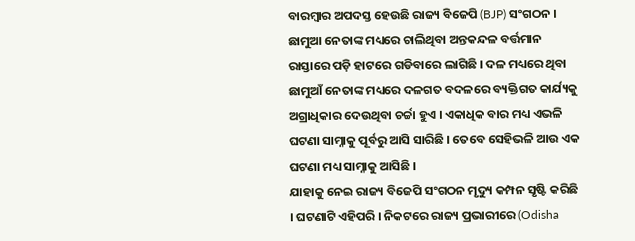ବାରମ୍ବାର ଅପଦସ୍ତ ହେଉଛି ରାଜ୍ୟ ବିଜେପି (BJP) ସଂଗଠନ । ଛାମୁଆ ନେତାଙ୍କ ମଧ୍ୟରେ ଚାଲିଥିବା ଅନ୍ତକନ୍ଦଳ ବର୍ତ୍ତମାନ ରାସ୍ତାରେ ପଡ଼ି ହାଟରେ ଗଡିବାରେ ଲାଗିଛି । ଦଳ ମଧ୍ୟରେ ଥିବା ଛାମୁଆଁ ନେତାଙ୍କ ମଧ୍ୟରେ ଦଳଗତ ବଦଳରେ ବ୍ୟକ୍ତିଗତ କାର୍ଯ୍ୟକୁ ଅଗ୍ରାଧିକାର ଦେଉଥିବା ଚର୍ଚ୍ଚା ହୁଏ । ଏକାଧିକ ବାର ମଧ୍ୟ ଏଭଳି ଘଟଣା ସାମ୍ନାକୁ ପୂର୍ବରୁ ଆସି ସାରିଛି । ତେବେ ସେହିଭଳି ଆଉ ଏକ ଘଟଣା ମଧ୍ୟ ସାମ୍ନାକୁ ଆସିଛି ।
ଯାହାକୁ ନେଇ ରାଜ୍ୟ ବିଜେପି ସଂଗଠନ ମୃଦ୍ୟୁ କମ୍ପନ ସୃଷ୍ଟି କରିଛି । ଘଟଣାଟି ଏହିପରି । ନିକଟରେ ରାଜ୍ୟ ପ୍ରଭାରୀରେ (Odisha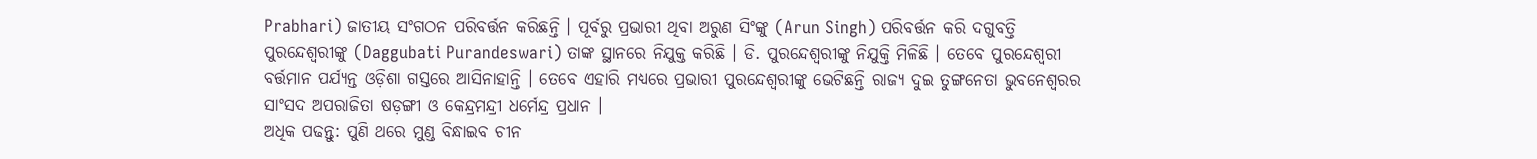Prabhari) ଜାତୀୟ ସଂଗଠନ ପରିବର୍ତ୍ତନ କରିଛନ୍ତି । ପୂର୍ବରୁ ପ୍ରଭାରୀ ଥିବା ଅରୁଣ ସିଂଙ୍କୁ (Arun Singh) ପରିବର୍ତ୍ତନ କରି ଦଗୁବତ୍ତି ପୁରନ୍ଦେଶ୍ୱରୀଙ୍କୁ (Daggubati Purandeswari) ତାଙ୍କ ସ୍ଥାନରେ ନିଯୁକ୍ତ କରିଛି । ଡି. ପୁରନ୍ଦେଶ୍ୱରୀଙ୍କୁ ନିଯୁକ୍ତି ମିଳିଛି । ତେବେ ପୁରନ୍ଦେଶ୍ୱରୀ ବର୍ତ୍ତମାନ ପର୍ଯ୍ୟନ୍ତ ଓଡ଼ିଶା ଗସ୍ତରେ ଆସିନାହାନ୍ତି । ତେବେ ଏହାରି ମଧ୍ୟରେ ପ୍ରଭାରୀ ପୁରନ୍ଦେଶ୍ୱରୀଙ୍କୁ ଭେଟିଛନ୍ତି ରାଜ୍ୟ ଦୁଇ ତୁଙ୍ଗନେତା ଭୁବନେଶ୍ୱରର ସାଂସଦ ଅପରାଜିତା ଷଡ଼ଙ୍ଗୀ ଓ କେନ୍ଦ୍ରମନ୍ଦ୍ରୀ ଧର୍ମେନ୍ଦ୍ର ପ୍ରଧାନ ।
ଅଧିକ ପଢନ୍ତୁ: ପୁଣି ଥରେ ମୁଣ୍ଡ ବିନ୍ଧାଇବ ଚୀନ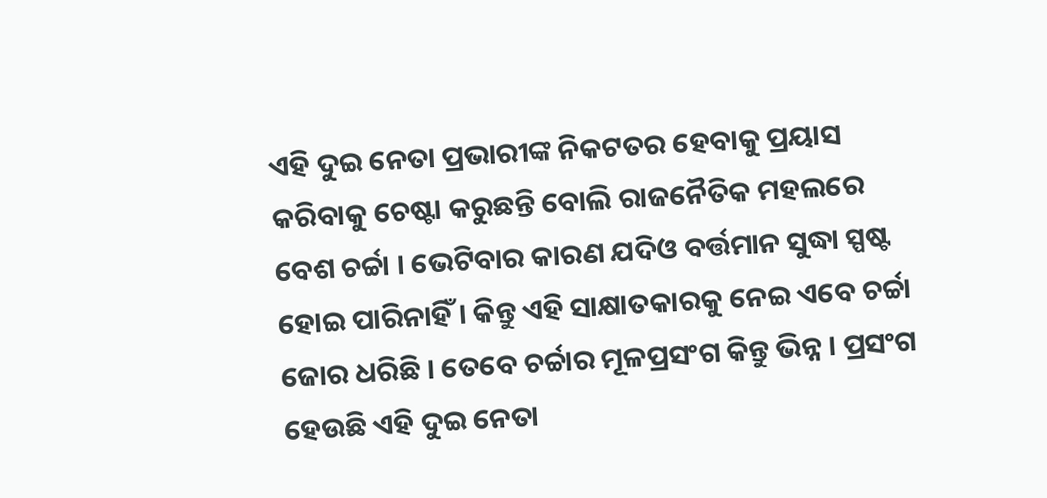ଏହି ଦୁଇ ନେତା ପ୍ରଭାରୀଙ୍କ ନିକଟତର ହେବାକୁ ପ୍ରୟାସ କରିବାକୁ ଚେଷ୍ଟା କରୁଛନ୍ତି ବୋଲି ରାଜନୈତିକ ମହଲରେ ବେଶ ଚର୍ଚ୍ଚା । ଭେଟିବାର କାରଣ ଯଦିଓ ବର୍ତ୍ତମାନ ସୁଦ୍ଧା ସ୍ପଷ୍ଟ ହୋଇ ପାରିନାହିଁ । କିନ୍ତୁ ଏହି ସାକ୍ଷାତକାରକୁ ନେଇ ଏବେ ଚର୍ଚ୍ଚା ଜୋର ଧରିଛି । ତେବେ ଚର୍ଚ୍ଚାର ମୂଳପ୍ରସଂଗ କିନ୍ତୁ ଭିନ୍ନ । ପ୍ରସଂଗ ହେଉଛି ଏହି ଦୁଇ ନେତା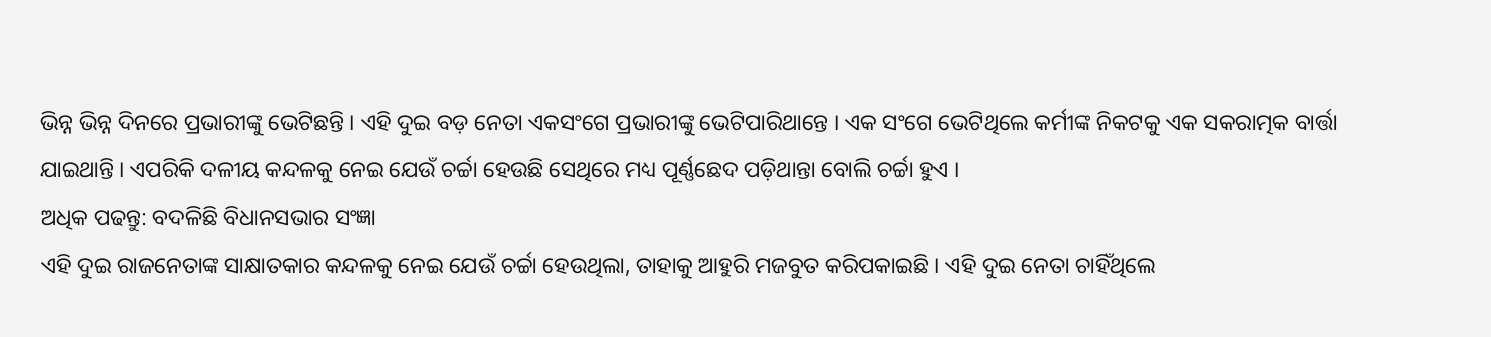ଭିନ୍ନ ଭିନ୍ନ ଦିନରେ ପ୍ରଭାରୀଙ୍କୁ ଭେଟିଛନ୍ତି । ଏହି ଦୁଇ ବଡ଼ ନେତା ଏକସଂଗେ ପ୍ରଭାରୀଙ୍କୁ ଭେଟିପାରିଥାନ୍ତେ । ଏକ ସଂଗେ ଭେଟିଥିଲେ କର୍ମୀଙ୍କ ନିକଟକୁ ଏକ ସକରାତ୍ମକ ବାର୍ତ୍ତା ଯାଇଥାନ୍ତି । ଏପରିକି ଦଳୀୟ କନ୍ଦଳକୁ ନେଇ ଯେଉଁ ଚର୍ଚ୍ଚା ହେଉଛି ସେଥିରେ ମଧ୍ୟ ପୂର୍ଣ୍ଣଛେଦ ପଡ଼ିଥାନ୍ତା ବୋଲି ଚର୍ଚ୍ଚା ହୁଏ ।
ଅଧିକ ପଢନ୍ତୁ: ବଦଳିଛି ବିଧାନସଭାର ସଂଜ୍ଞା
ଏହି ଦୁଇ ରାଜନେତାଙ୍କ ସାକ୍ଷାତକାର କନ୍ଦଳକୁ ନେଇ ଯେଉଁ ଚର୍ଚ୍ଚା ହେଉଥିଲା, ତାହାକୁ ଆହୁରି ମଜବୁତ କରିପକାଇଛି । ଏହି ଦୁଇ ନେତା ଚାହିଁଥିଲେ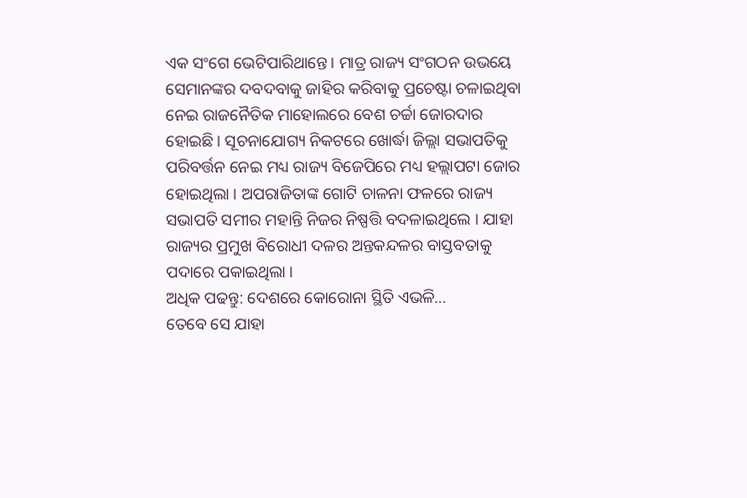ଏକ ସଂଗେ ଭେଟିପାରିଥାନ୍ତେ । ମାତ୍ର ରାଜ୍ୟ ସଂଗଠନ ଉଭୟେ ସେମାନଙ୍କର ଦବଦବାକୁ ଜାହିର କରିବାକୁ ପ୍ରଚେଷ୍ଟା ଚଳାଇଥିବା ନେଇ ରାଜନୈତିକ ମାହୋଲରେ ବେଶ ଚର୍ଚ୍ଚା ଜୋରଦାର ହୋଇଛି । ସୂଚନାଯୋଗ୍ୟ ନିକଟରେ ଖୋର୍ଦ୍ଧା ଜିଲ୍ଲା ସଭାପତିକୁ ପରିବର୍ତ୍ତନ ନେଇ ମଧ୍ୟ ରାଜ୍ୟ ବିଜେପିରେ ମଧ୍ୟ ହଲ୍ଲାପଟା ଜୋର ହୋଇଥିଲା । ଅପରାଜିତାଙ୍କ ଗୋଟି ଚାଳନା ଫଳରେ ରାଜ୍ୟ ସଭାପତି ସମୀର ମହାନ୍ତି ନିଜର ନିଷ୍ପତ୍ତି ବଦଳାଇଥିଲେ । ଯାହା ରାଜ୍ୟର ପ୍ରମୁଖ ବିରୋଧୀ ଦଳର ଅନ୍ତକନ୍ଦଳର ବାସ୍ତବତାକୁ ପଦାରେ ପକାଇଥିଲା ।
ଅଧିକ ପଢନ୍ତୁ: ଦେଶରେ କୋରୋନା ସ୍ଥିତି ଏଭଳି...
ତେବେ ସେ ଯାହା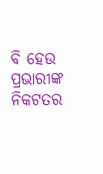ବି ହେଉ ପ୍ରଭାରୀଙ୍କ ନିକଟତର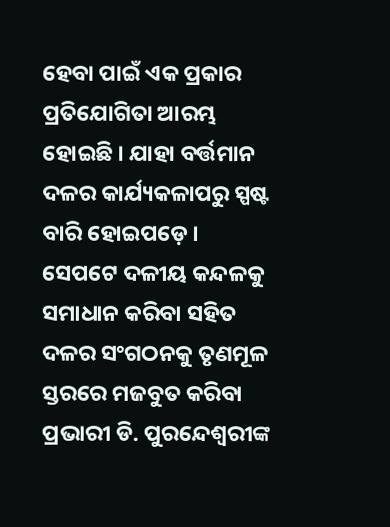ହେବା ପାଇଁ ଏକ ପ୍ରକାର ପ୍ରତିଯୋଗିତା ଆରମ୍ଭ ହୋଇଛି । ଯାହା ବର୍ତ୍ତମାନ ଦଳର କାର୍ଯ୍ୟକଳାପରୁ ସ୍ପଷ୍ଟ ବାରି ହୋଇପଡ଼େ । ସେପଟେ ଦଳୀୟ କନ୍ଦଳକୁ ସମାଧାନ କରିବା ସହିତ ଦଳର ସଂଗଠନକୁ ତୃଣମୂଳ ସ୍ତରରେ ମଜବୁତ କରିବା ପ୍ରଭାରୀ ଡି. ପୁରନ୍ଦେଶ୍ୱରୀଙ୍କ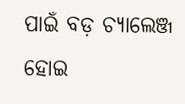ପାଇଁ ବଡ଼ ଚ୍ୟାଲେଞ୍ଜ ହୋଇ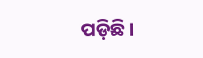ପଡ଼ିଛି ।